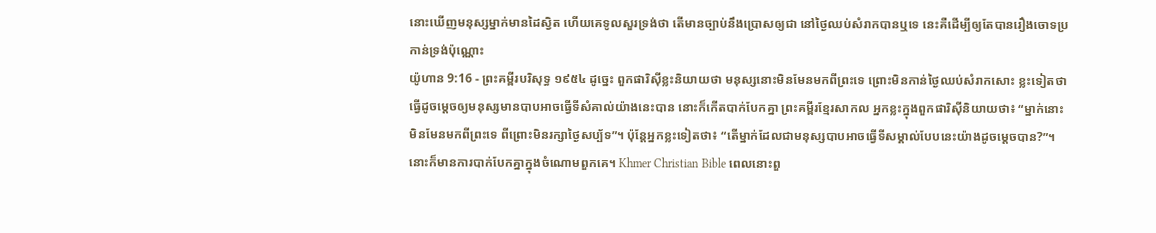នោះឃើញមនុស្សម្នាក់មានដៃស្វិត ហើយគេទូលសួរទ្រង់ថា តើមានច្បាប់នឹងប្រោសឲ្យជា នៅថ្ងៃឈប់សំរាកបានឬទេ នេះគឺដើម្បីឲ្យតែបានរឿងចោទប្រកាន់ទ្រង់ប៉ុណ្ណោះ
យ៉ូហាន 9:16 - ព្រះគម្ពីរបរិសុទ្ធ ១៩៥៤ ដូច្នេះ ពួកផារិស៊ីខ្លះនិយាយថា មនុស្សនោះមិនមែនមកពីព្រះទេ ព្រោះមិនកាន់ថ្ងៃឈប់សំរាកសោះ ខ្លះទៀតថា ធ្វើដូចម្តេចឲ្យមនុស្សមានបាបអាចធ្វើទីសំគាល់យ៉ាងនេះបាន នោះក៏កើតបាក់បែកគ្នា ព្រះគម្ពីរខ្មែរសាកល អ្នកខ្លះក្នុងពួកផារិស៊ីនិយាយថា៖ “ម្នាក់នោះមិនមែនមកពីព្រះទេ ពីព្រោះមិនរក្សាថ្ងៃសប្ប័ទ”។ ប៉ុន្តែអ្នកខ្លះទៀតថា៖ “តើម្នាក់ដែលជាមនុស្សបាបអាចធ្វើទីសម្គាល់បែបនេះយ៉ាងដូចម្ដេចបាន?”។ នោះក៏មានការបាក់បែកគ្នាក្នុងចំណោមពួកគេ។ Khmer Christian Bible ពេលនោះពួ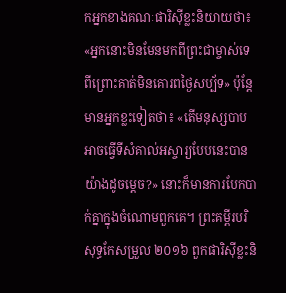កអ្នកខាងគណៈផារិស៊ីខ្លះនិយាយថា៖ «អ្នកនោះមិនមែនមកពីព្រះជាម្ចាស់ទេ ពីព្រោះគាត់មិនគោរពថ្ងៃសប្ប័ទ» ប៉ុន្ដែមានអ្នកខ្លះទៀតថា៖ «តើមនុស្សបាបអាចធ្វើទីសំគាល់អស្ចារ្យបែបនេះបានយ៉ាងដូចម្ដេច?» នោះក៏មានការបែកបាក់គ្នាក្នុងចំណោមពួកគេ។ ព្រះគម្ពីរបរិសុទ្ធកែសម្រួល ២០១៦ ពួកផារិស៊ីខ្លះនិ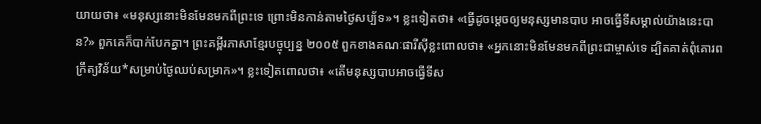យាយថា៖ «មនុស្សនោះមិនមែនមកពីព្រះទេ ព្រោះមិនកាន់តាមថ្ងៃសប្ប័ទ»។ ខ្លះទៀតថា៖ «ធ្វើដូចម្តេចឲ្យមនុស្សមានបាប អាចធ្វើទីសម្គាល់យ៉ាងនេះបាន?» ពួកគេក៏បាក់បែកគ្នា។ ព្រះគម្ពីរភាសាខ្មែរបច្ចុប្បន្ន ២០០៥ ពួកខាងគណៈផារីស៊ីខ្លះពោលថា៖ «អ្នកនោះមិនមែនមកពីព្រះជាម្ចាស់ទេ ដ្បិតគាត់ពុំគោរពក្រឹត្យវិន័យ*សម្រាប់ថ្ងៃឈប់សម្រាក»។ ខ្លះទៀតពោលថា៖ «តើមនុស្សបាបអាចធ្វើទីស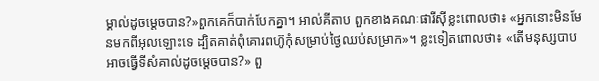ម្គាល់ដូចម្ដេចបាន?»ពួកគេក៏បាក់បែកគ្នា។ អាល់គីតាប ពួកខាងគណៈផារីស៊ីខ្លះពោលថា៖ «អ្នកនោះមិនមែនមកពីអុលឡោះទេ ដ្បិតគាត់ពុំគោរពហ៊ូកុំសម្រាប់ថ្ងៃឈប់សម្រាក»។ ខ្លះទៀតពោលថា៖ «តើមនុស្សបាបអាចធ្វើទីសំគាល់ដូចម្ដេចបាន?» ពួ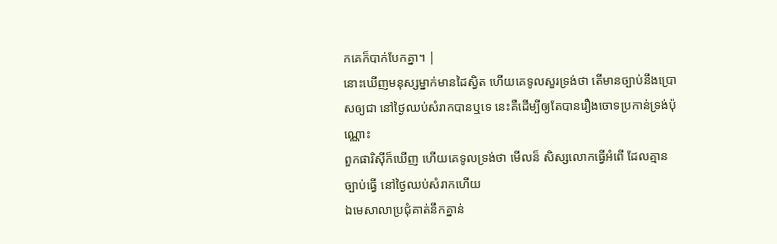កគេក៏បាក់បែកគ្នា។ |
នោះឃើញមនុស្សម្នាក់មានដៃស្វិត ហើយគេទូលសួរទ្រង់ថា តើមានច្បាប់នឹងប្រោសឲ្យជា នៅថ្ងៃឈប់សំរាកបានឬទេ នេះគឺដើម្បីឲ្យតែបានរឿងចោទប្រកាន់ទ្រង់ប៉ុណ្ណោះ
ពួកផារិស៊ីក៏ឃើញ ហើយគេទូលទ្រង់ថា មើលន៏ សិស្សលោកធ្វើអំពើ ដែលគ្មានច្បាប់ធ្វើ នៅថ្ងៃឈប់សំរាកហើយ
ឯមេសាលាប្រជុំគាត់នឹកគ្នាន់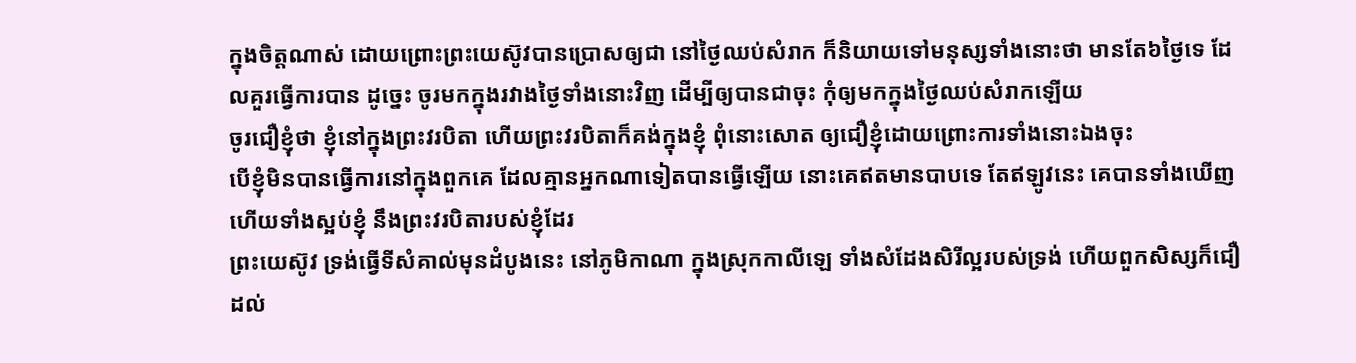ក្នុងចិត្តណាស់ ដោយព្រោះព្រះយេស៊ូវបានប្រោសឲ្យជា នៅថ្ងៃឈប់សំរាក ក៏និយាយទៅមនុស្សទាំងនោះថា មានតែ៦ថ្ងៃទេ ដែលគួរធ្វើការបាន ដូច្នេះ ចូរមកក្នុងរវាងថ្ងៃទាំងនោះវិញ ដើម្បីឲ្យបានជាចុះ កុំឲ្យមកក្នុងថ្ងៃឈប់សំរាកឡើយ
ចូរជឿខ្ញុំថា ខ្ញុំនៅក្នុងព្រះវរបិតា ហើយព្រះវរបិតាក៏គង់ក្នុងខ្ញុំ ពុំនោះសោត ឲ្យជឿខ្ញុំដោយព្រោះការទាំងនោះឯងចុះ
បើខ្ញុំមិនបានធ្វើការនៅក្នុងពួកគេ ដែលគ្មានអ្នកណាទៀតបានធ្វើឡើយ នោះគេឥតមានបាបទេ តែឥឡូវនេះ គេបានទាំងឃើញ ហើយទាំងស្អប់ខ្ញុំ នឹងព្រះវរបិតារបស់ខ្ញុំដែរ
ព្រះយេស៊ូវ ទ្រង់ធ្វើទីសំគាល់មុនដំបូងនេះ នៅភូមិកាណា ក្នុងស្រុកកាលីឡេ ទាំងសំដែងសិរីល្អរបស់ទ្រង់ ហើយពួកសិស្សក៏ជឿដល់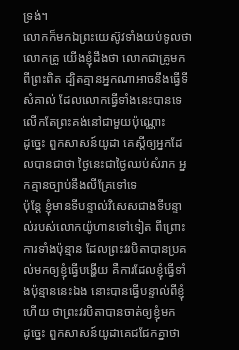ទ្រង់។
លោកក៏មកឯព្រះយេស៊ូវទាំងយប់ទូលថា លោកគ្រូ យើងខ្ញុំដឹងថា លោកជាគ្រូមកពីព្រះពិត ដ្បិតគ្មានអ្នកណាអាចនឹងធ្វើទីសំគាល់ ដែលលោកធ្វើទាំងនេះបានទេ លើកតែព្រះគង់នៅជាមួយប៉ុណ្ណោះ
ដូច្នេះ ពួកសាសន៍យូដា គេស្តីឲ្យអ្នកដែលបានជាថា ថ្ងៃនេះជាថ្ងៃឈប់សំរាក អ្នកគ្មានច្បាប់នឹងលីគ្រែទៅទេ
ប៉ុន្តែ ខ្ញុំមានទីបន្ទាល់វិសេសជាងទីបន្ទាល់របស់លោកយ៉ូហានទៅទៀត ពីព្រោះការទាំងប៉ុន្មាន ដែលព្រះវរបិតាបានប្រគល់មកឲ្យខ្ញុំធ្វើបង្ហើយ គឺការដែលខ្ញុំធ្វើទាំងប៉ុន្មាននេះឯង នោះបានធ្វើបន្ទាល់ពីខ្ញុំហើយ ថាព្រះវរបិតាបានចាត់ឲ្យខ្ញុំមក
ដូច្នេះ ពួកសាសន៍យូដាគេជជែកគ្នាថា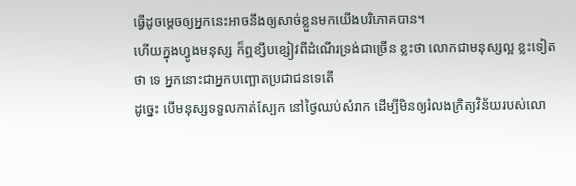ធ្វើដូចម្តេចឲ្យអ្នកនេះអាចនឹងឲ្យសាច់ខ្លួនមកយើងបរិភោគបាន។
ហើយក្នុងហ្វូងមនុស្ស ក៏ឮខ្សឹបខ្សៀវពីដំណើរទ្រង់ជាច្រើន ខ្លះថា លោកជាមនុស្សល្អ ខ្លះទៀតថា ទេ អ្នកនោះជាអ្នកបញ្ឆោតប្រជាជនទេតើ
ដូច្នេះ បើមនុស្សទទួលកាត់ស្បែក នៅថ្ងៃឈប់សំរាក ដើម្បីមិនឲ្យរំលងក្រិត្យវិន័យរបស់លោ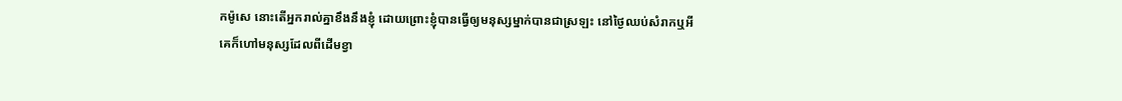កម៉ូសេ នោះតើអ្នករាល់គ្នាខឹងនឹងខ្ញុំ ដោយព្រោះខ្ញុំបានធ្វើឲ្យមនុស្សម្នាក់បានជាស្រឡះ នៅថ្ងៃឈប់សំរាកឬអី
គេក៏ហៅមនុស្សដែលពីដើមខ្វា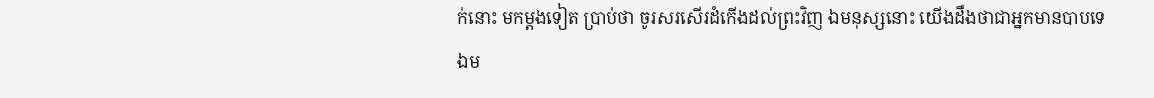ក់នោះ មកម្តងទៀត ប្រាប់ថា ចូរសរសើរដំកើងដល់ព្រះវិញ ឯមនុស្សនោះ យើងដឹងថាជាអ្នកមានបាបទេ
ឯម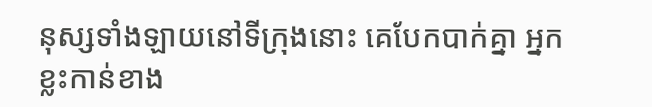នុស្សទាំងឡាយនៅទីក្រុងនោះ គេបែកបាក់គ្នា អ្នកខ្លះកាន់ខាង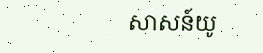សាសន៍យូ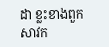ដា ខ្លះខាងពួកសាវក